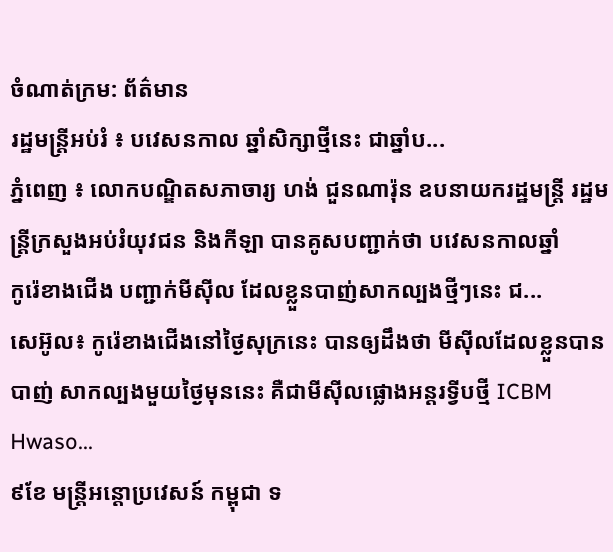ចំណាត់ក្រម: ព័ត៌មាន
រដ្ឋមន្ត្រីអប់រំ ៖ បវេសនកាល ឆ្នាំសិក្សាថ្មីនេះ ជាឆ្នាំប...
ភ្នំពេញ ៖ លោកបណ្ឌិតសភាចារ្យ ហង់ ជួនណារ៉ុន ឧបនាយករដ្ឋមន្ត្រី រដ្ឋមន្ត្រីក្រសួងអប់រំយុវជន និងកីឡា បានគូសបញ្ជាក់ថា បវេសនកាលឆ្នាំ
កូរ៉េខាងជើង បញ្ជាក់មីស៊ីល ដែលខ្លួនបាញ់សាកល្បងថ្មីៗនេះ ជ...
សេអ៊ូល៖ កូរ៉េខាងជើងនៅថ្ងៃសុក្រនេះ បានឲ្យដឹងថា មីស៊ីលដែលខ្លួនបានបាញ់ សាកល្បងមួយថ្ងៃមុននេះ គឺជាមីស៊ីលផ្លោងអន្តរទ្វីបថ្មី ICBM Hwaso...
៩ខែ មន្រ្តីអន្តោប្រវេសន៍ កម្ពុជា ទ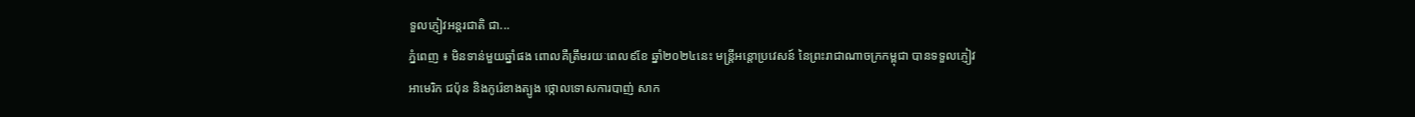ទួលភ្ញៀវអន្តរជាតិ ជា...
ភ្នំពេញ ៖ មិនទាន់មួយឆ្នាំផង ពោលគឺត្រឹមរយៈពេល៩ខែ ឆ្នាំ២០២៤នេះ មន្រ្តីអន្តោប្រវេសន៍ នៃព្រះរាជាណាចក្រកម្ពុជា បានទទួលភ្ញៀវ
អាមេរិក ជប៉ុន និងកូរ៉េខាងត្បូង ថ្កោលទោសការបាញ់ សាក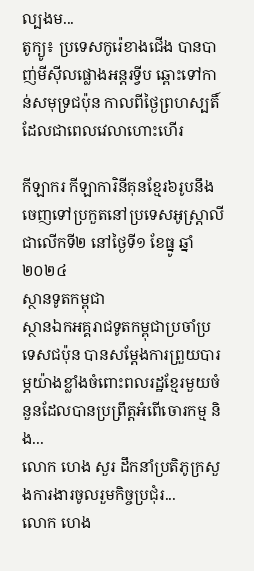ល្បងម...
តូក្យូ៖ ប្រទេសកូរ៉េខាងជើង បានបាញ់មីស៊ីលផ្លោងអន្តរទ្វីប ឆ្ពោះទៅកាន់សមុទ្រជប៉ុន កាលពីថ្ងៃព្រហស្បតិ៍ ដែលជាពេលវេលាហោះហើរ

កីឡាករ កីឡាការិនីគុនខ្មែរ៦រូបនឹងចេញទៅប្រកួតនៅប្រទេសអូស្ត្រាលីជាលើកទី២ នៅថ្ងៃទី១ ខែធ្នូ ឆ្នាំ២០២៤
ស្ថានទូតកម្ពុជា
ស្ថានឯកអគ្គរាជទូតកម្ពុជាប្រចាំប្រទេសជប៉ុន បានសម្តែងការព្រួយបារម្ភយ៉ាងខ្លាំងចំពោះពលរដ្ឋខ្មែរមួយចំនួនដែលបានប្រព្រឹត្តអំពើចោរកម្ម និង...
លោក ហេង សួរ ដឹកនាំប្រតិភូក្រសួងការងារចូលរួមកិច្ចប្រជុំរ...
លោក ហេង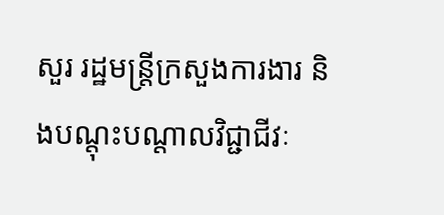សួរ រដ្ឋមន្រ្តីក្រសួងការងារ និងបណ្តុះបណ្តាលវិជ្ជាជីវៈ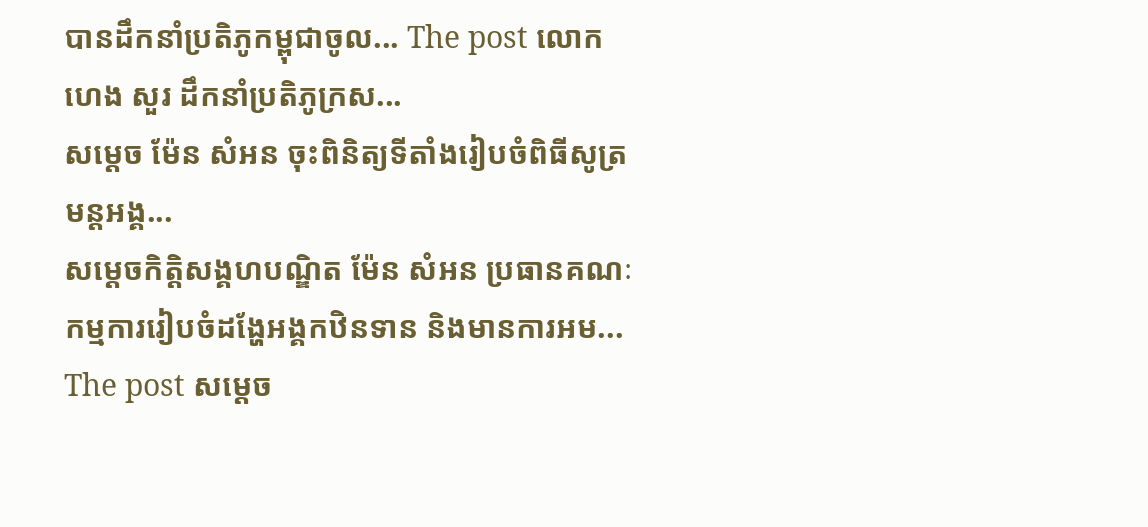បានដឹកនាំប្រតិភូកម្ពុជាចូល... The post លោក ហេង សួរ ដឹកនាំប្រតិភូក្រស...
សម្ដេច ម៉ែន សំអន ចុះពិនិត្យទីតាំងរៀបចំពិធីសូត្រមន្តអង្គ...
សម្ដេចកិត្តិសង្គហបណ្ឌិត ម៉ែន សំអន ប្រធានគណៈកម្មការរៀបចំដង្ហែអង្គកឋិនទាន និងមានការអម... The post សម្ដេច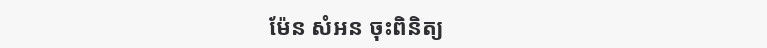ម៉ែន សំអន ចុះពិនិត្យ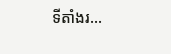ទីតាំងរ...